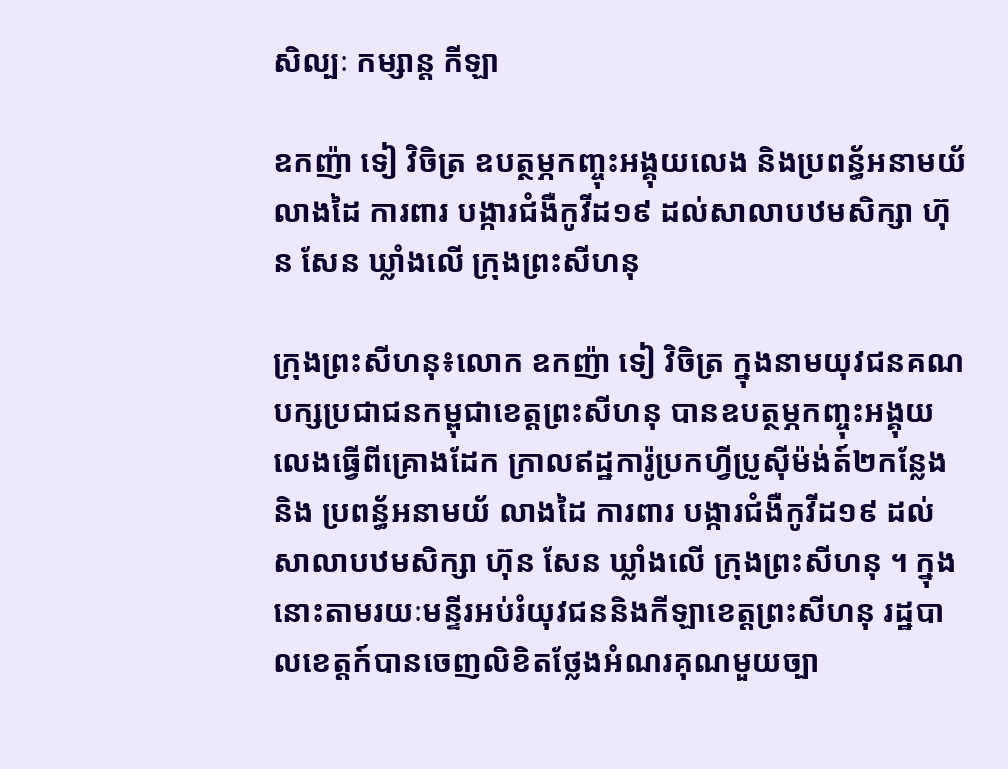សិល្បៈ កម្សាន្ត កីឡា

ឧកញ៉ា ទៀ វិចិត្រ ឧបត្ថម្ភកញ្ចុះអង្គុយលេង និងប្រពន្ធ័អនាមយ័លាងដៃ ការពារ បង្ការជំងឺកូវីដ១៩ ដល់សាលាបឋមសិក្សា ហ៊ុន សែន ឃ្លាំងលើ ក្រុងព្រះសីហនុ

ក្រុងព្រះសីហនុ៖លោក ឧកញ៉ា ទៀ វិចិត្រ ក្នុងនាមយុវជនគណបក្សប្រជាជនកម្ពុជាខេត្តព្រះសីហនុ បានឧបត្ថម្ភកញ្ចុះអង្គុយលេងធ្វើពីគ្រោងដែក ក្រាលឥដ្ឋការ៉ូប្រកហ្វីប្រូស៊ីម៉ង់ត៍២កន្លែង និង ប្រពន្ធ័អនាមយ័ លាងដៃ ការពារ បង្ការជំងឺកូវីដ១៩ ដល់សាលាបឋមសិក្សា ហ៊ុន សែន ឃ្លាំងលើ ក្រុងព្រះសីហនុ ។ ក្នុងនោះតាមរយៈមន្ទីរអប់រំយុវជននិងកីឡាខេត្តព្រះសីហនុ រដ្ឋបាលខេត្តក៍បានចេញលិខិតថ្លែងអំណរគុណមួយច្បា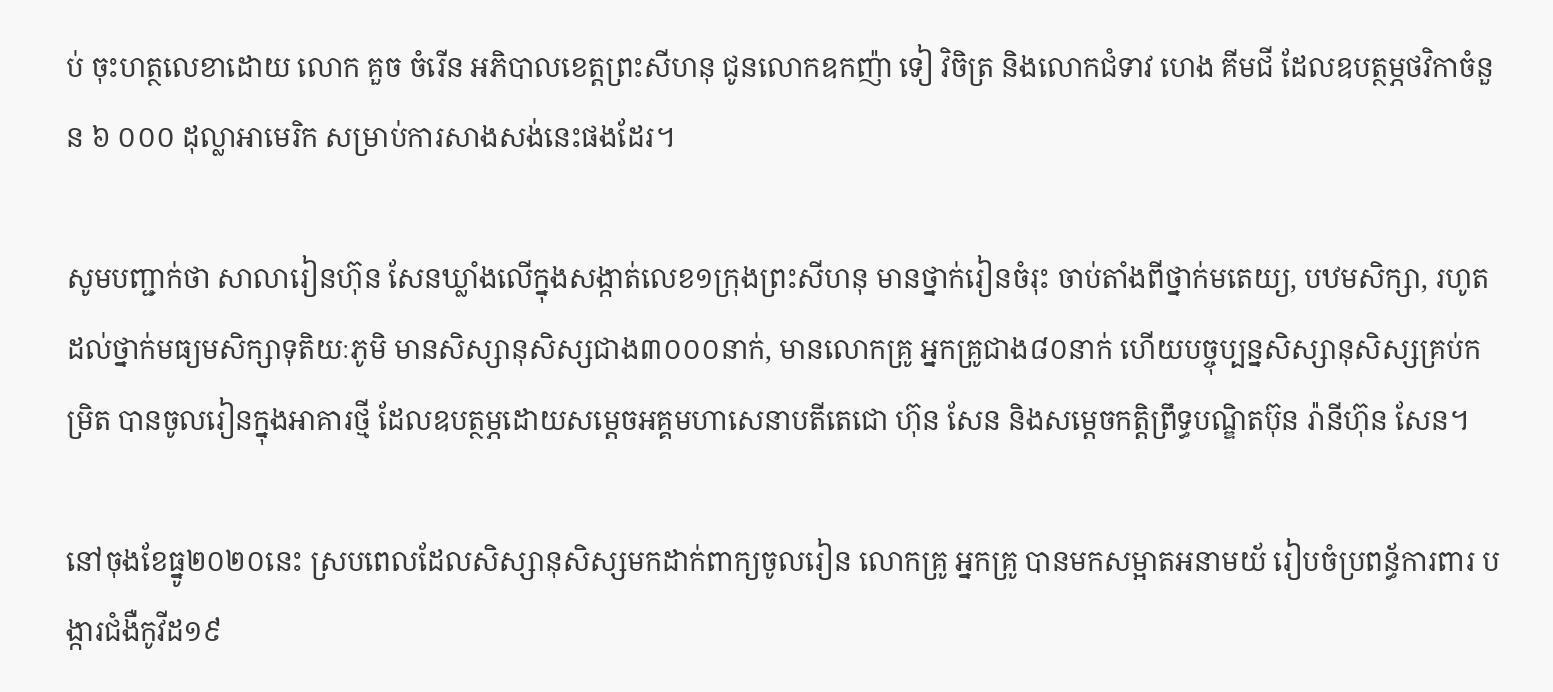ប់ ចុះហត្ថលេខាដោយ លោក គួច ចំរើន អភិបាលខេត្តព្រះសីហនុ ជូនលោកឧកញ៉ា ទៀ វិចិត្រ និងលោកជំទាវ ហេង គីមជី ដែលឧបត្ថម្ភថវិកាចំនួន ៦ ០០០ ដុល្លាអាមេរិក សម្រាប់ការសាងសង់នេះផងដែរ។

សូមបញ្ជាក់ថា សាលារៀនហ៊ុន សែនឃ្លាំងលើក្នុងសង្កាត់លេខ១ក្រុងព្រះសីហនុ មានថ្នាក់រៀនចំរុះ ចាប់តាំងពីថ្នាក់មតេយ្យ, បឋមសិក្សា, រហូតដល់ថ្នាក់មធ្យមសិក្សាទុតិយៈភូមិ មានសិស្សានុសិស្សជាង៣០០០នាក់, មានលោកគ្រូ អ្នកគ្រូជាង៨០នាក់ ហើយបច្ចុប្បន្នសិស្សានុសិស្សគ្រប់កម្រិត បានចូលរៀនក្នុងអាគារថ្មី ដែលឧបត្ថម្ភដោយសម្តេចអគ្គមហាសេនាបតីតេជោ ហ៊ុន សែន និងសម្តេចកត្តិព្រឹទ្ធបណ្ឌិតប៊ុន រ៉ានីហ៊ុន សែន។

នៅចុងខែធ្នូ២០២០នេះ ស្របពេលដែលសិស្សានុសិស្សមកដាក់ពាក្យចូលរៀន លោកគ្រូ អ្នកគ្រូ បានមកសម្អាតអនាមយ័ រៀបចំប្រពន្ធ័ការពារ បង្ការជំងឺកូវីដ១៩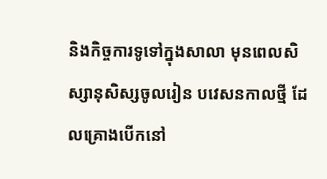និងកិច្ចការទូទៅក្នុងសាលា មុនពេលសិស្សានុសិស្សចូលរៀន បវេសនកាលថ្មី ដែលគ្រោងបើកនៅ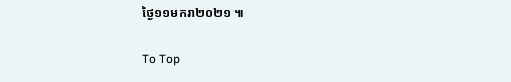ថ្ងៃ១១មករា២០២១ ៕

To Top